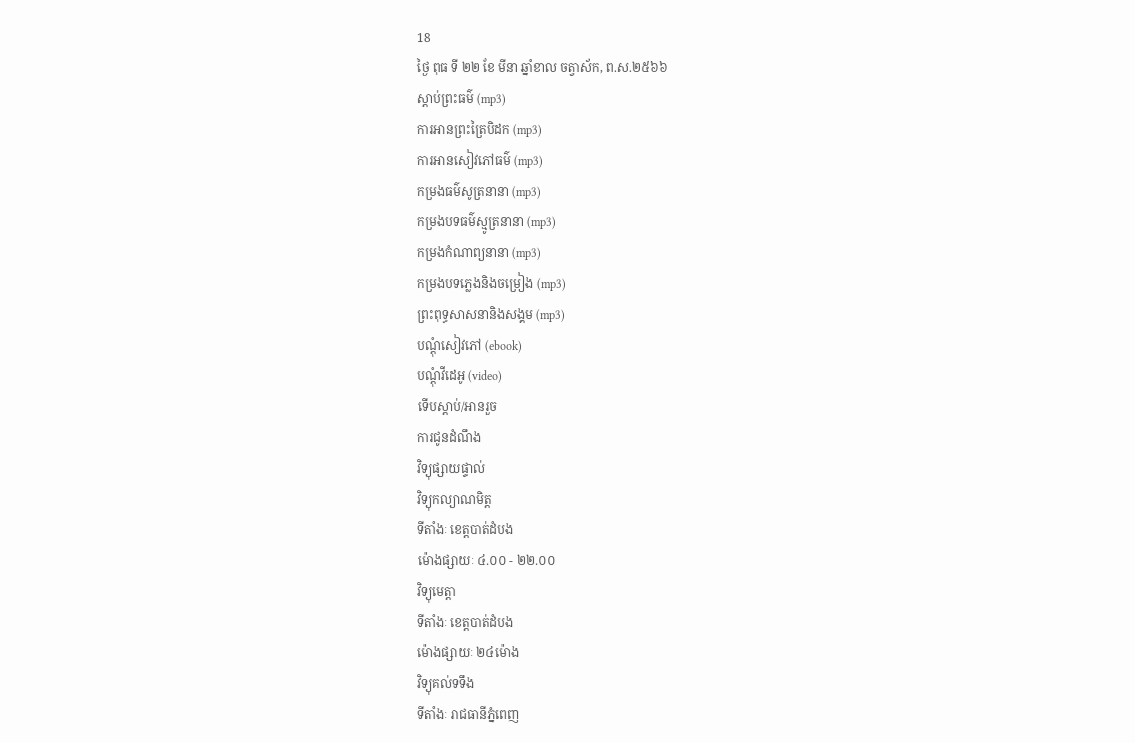18
ថ្ងៃ ពុធ ទី ២២ ខែ មីនា ឆ្នាំខាល ចត្វាស័ក, ព.ស.២៥៦៦
ស្តាប់ព្រះធម៌ (mp3)
ការអានព្រះត្រៃបិដក (mp3)
ការអានសៀវភៅធម៌ (mp3)
កម្រងធម៌សូត្រនានា (mp3)
កម្រងបទធម៌ស្មូត្រនានា (mp3)
កម្រងកំណាព្យនានា (mp3)
កម្រងបទភ្លេងនិងចម្រៀង (mp3)
ព្រះពុទ្ធសាសនានិងសង្គម (mp3)
បណ្តុំសៀវភៅ (ebook)
បណ្តុំវីដេអូ (video)
ទើបស្តាប់/អានរួច
ការជូនដំណឹង
វិទ្យុផ្សាយផ្ទាល់
វិទ្យុកល្យាណមិត្ត
ទីតាំងៈ ខេត្តបាត់ដំបង
ម៉ោងផ្សាយៈ ៤.០០ - ២២.០០
វិទ្យុមេត្តា
ទីតាំងៈ ខេត្តបាត់ដំបង
ម៉ោងផ្សាយៈ ២៤ម៉ោង
វិទ្យុគល់ទទឹង
ទីតាំងៈ រាជធានីភ្នំពេញ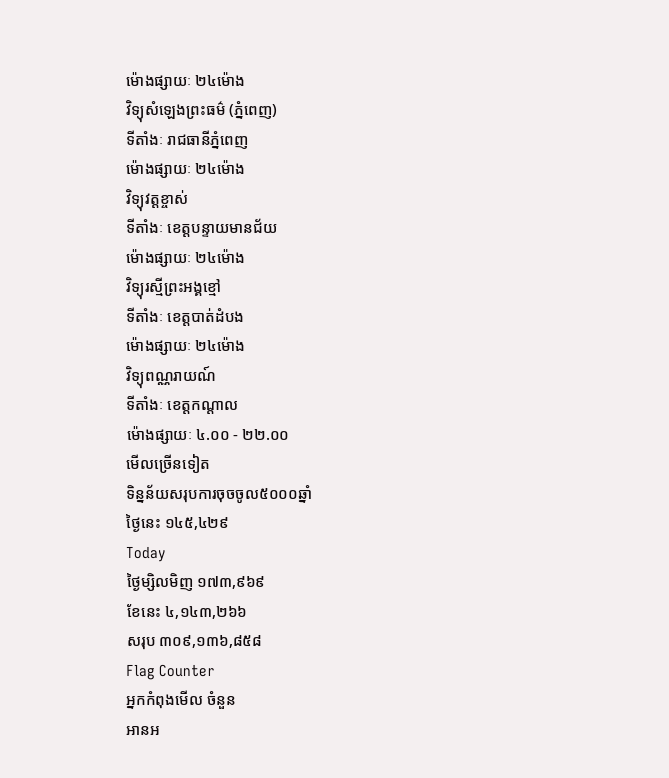ម៉ោងផ្សាយៈ ២៤ម៉ោង
វិទ្យុសំឡេងព្រះធម៌ (ភ្នំពេញ)
ទីតាំងៈ រាជធានីភ្នំពេញ
ម៉ោងផ្សាយៈ ២៤ម៉ោង
វិទ្យុវត្តខ្ចាស់
ទីតាំងៈ ខេត្តបន្ទាយមានជ័យ
ម៉ោងផ្សាយៈ ២៤ម៉ោង
វិទ្យុរស្មីព្រះអង្គខ្មៅ
ទីតាំងៈ ខេត្តបាត់ដំបង
ម៉ោងផ្សាយៈ ២៤ម៉ោង
វិទ្យុពណ្ណរាយណ៍
ទីតាំងៈ ខេត្តកណ្តាល
ម៉ោងផ្សាយៈ ៤.០០ - ២២.០០
មើលច្រើនទៀត
ទិន្នន័យសរុបការចុចចូល៥០០០ឆ្នាំ
ថ្ងៃនេះ ១៤៥,៤២៩
Today
ថ្ងៃម្សិលមិញ ១៧៣,៩៦៩
ខែនេះ ៤,១៤៣,២៦៦
សរុប ៣០៩,១៣៦,៨៥៨
Flag Counter
អ្នកកំពុងមើល ចំនួន
អានអ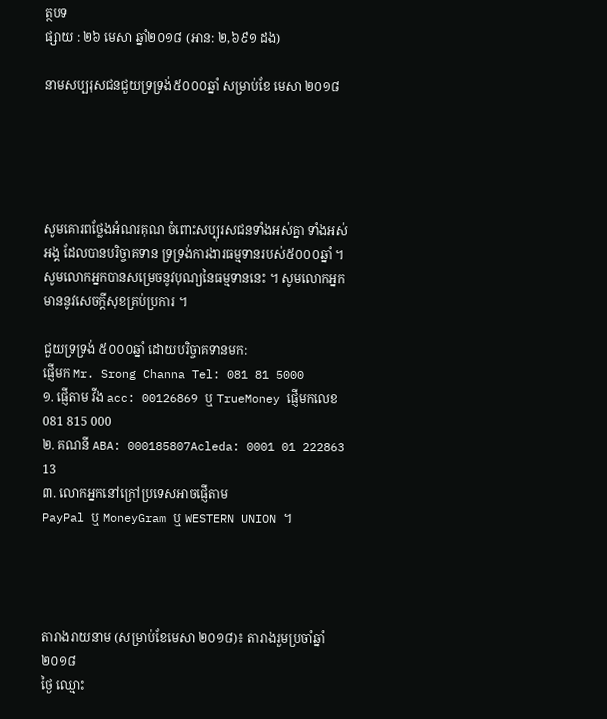ត្ថបទ
ផ្សាយ : ២៦ មេសា ឆ្នាំ២០១៨ (អាន: ២,៦៩១ ដង)

នាមសប្បរុសជនជួយទ្រទ្រង់៥០០០ឆ្នាំ សម្រាប់ខែ មេសា ២០១៨





សូមគោរពថ្លែងអំណរគុណ ចំពោះសប្បុរសជនទាំងអស់គ្នា ទាំងអស់អង្គ ដែលបានបរិច្ចាគទាន ទ្រទ្រង់ការងារធម្មទានរបស់៥០០០ឆ្នាំ ។ សូមលោកអ្នកបានសម្រេចនូវបុណ្យនៃធម្មទាននេះ ។ សូមលោកអ្នក មាននូវសេចក្តីសុខគ្រប់ប្រការ ។

ជួយទ្រទ្រង់ ៥០០០ឆ្នាំ ដោយបរិច្ចាគទានមក:
ផ្ញើមក Mr. Srong Channa Tel: 081 81 5000
១. ផ្ញើតាម វីង acc: 00126869 ឬ TrueMoney ផ្ញើមកលេខ 081 815 000
២. គណនី ABA: 000185807Acleda: 0001 01 222863 13
៣. លោកអ្នកនៅក្រៅប្រទេសអាចផ្ញើតាម
PayPal ឬ MoneyGram ឬ WESTERN UNION ។




តារាងរាយនាម (សម្រាប់ខែមេសា ២០១៨)៖ តារាងរួមប្រចាំឆ្នាំ២០១៨
ថ្ងៃ ឈ្មោះ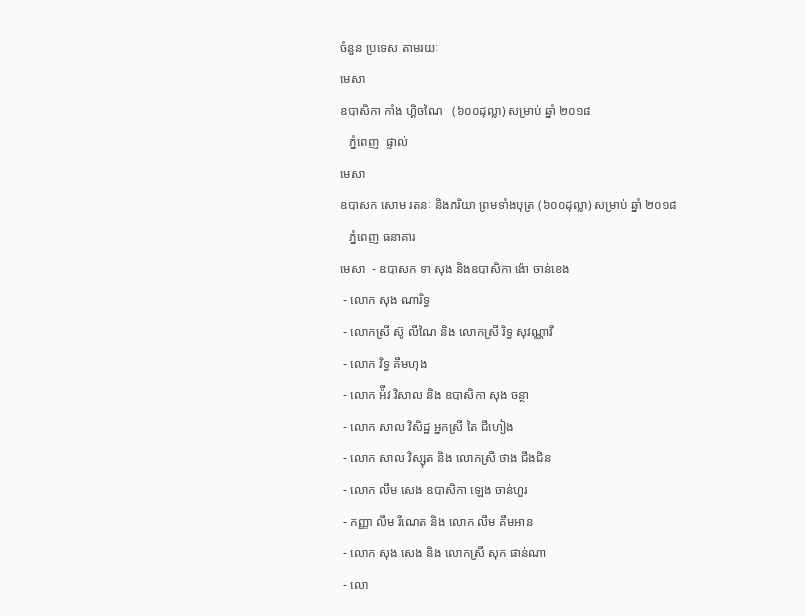ចំនួន ប្រទេស តាមរយៈ
មេសា
ឧបាសិកា កាំង ហ្គិចណៃ   (៦០០ដុល្លា) សម្រាប់ ឆ្នាំ ២០១៨
   ភ្នំពេញ  ផ្ទាល់
មេសា
ឧបាសក សោម រតនៈ និងភរិយា ព្រមទាំងបុត្រ (៦០០ដុល្លា) សម្រាប់ ឆ្នាំ ២០១៨
   ភ្នំពេញ ធនាគារ
មេសា  - ឧបាសក ទា សុង និងឧបាសិកា ង៉ោ ចាន់ខេង
 - លោក សុង ណារិទ្ធ
 - លោកស្រី ស៊ូ លីណៃ និង លោកស្រី រិទ្ធ សុវណ្ណាវី
 - លោក វិទ្ធ គឹមហុង
 - លោក អ៉ីវ វិសាល និង ឧបាសិកា សុង ចន្ថា
 - លោក សាល វិសិដ្ឋ អ្នកស្រី តៃ ជឹហៀង
 - លោក សាល វិស្សុត និង លោកស្រី ថាង ជឹងជិន
 - លោក លឹម សេង ឧបាសិកា ឡេង ចាន់ហួរ
 - កញ្ញា លឹម រីណេត និង លោក លឹម គឹមអាន
 - លោក សុង សេង និង លោកស្រី សុក ផាន់ណា
 - លោ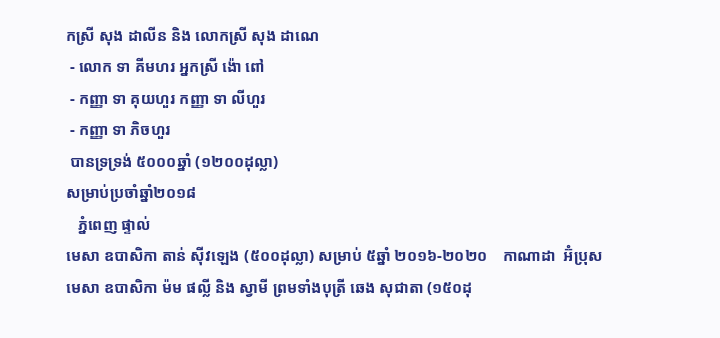កស្រី សុង ដាលីន និង លោកស្រី សុង ដាណេ
 - លោក ទា គីមហរ អ្នកស្រី ង៉ោ ពៅ
 - កញ្ញា ទា គុយហួរ កញ្ញា ទា លីហួរ
 - កញ្ញា ទា ភិចហួរ
 បានទ្រទ្រង់ ៥០០០ឆ្នាំ (១២០០ដុល្លា)
សម្រាប់ប្រចាំឆ្នាំ២០១៨
   ភ្នំពេញ ផ្ទាល់
មេសា ឧបាសិកា តាន់ ស៊ីវឡេង (៥០០ដុល្លា) សម្រាប់ ៥ឆ្នាំ ២០១៦-២០២០    កាណាដា  អ៊ំប្រុស
មេសា ឧបាសិកា ម៉ម ផល្លី និង ស្វាមី ព្រមទាំងបុត្រី ឆេង សុជាតា (១៥០ដុ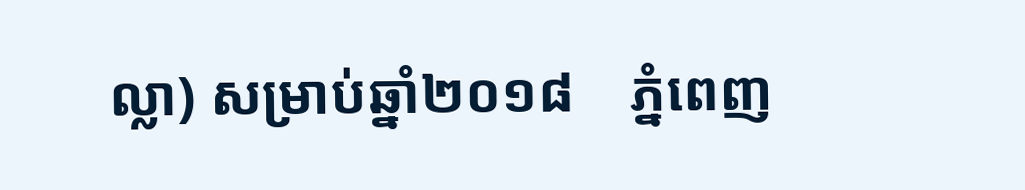ល្លា) សម្រាប់ឆ្នាំ២០១៨    ភ្នំពេញ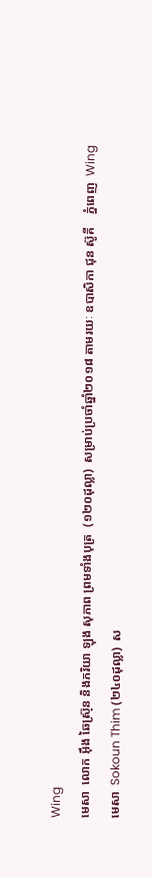Wing
មេសា  លោក អ៊ឹង ឆៃស្រ៊ុន និងភរិយា ឡុង សុភាព ព្រមទាំងបុត្រ  (១២០ដុល្លា)  សម្រាប់ប្រចាំឆ្នាំ២០១៨ តាមរយៈ ឧបាសិកា ជុន ស៊ូគី    ភ្នំពេញ  Wing
មេសា  Sokoun Thim (២៤០ដុល្លា)  ស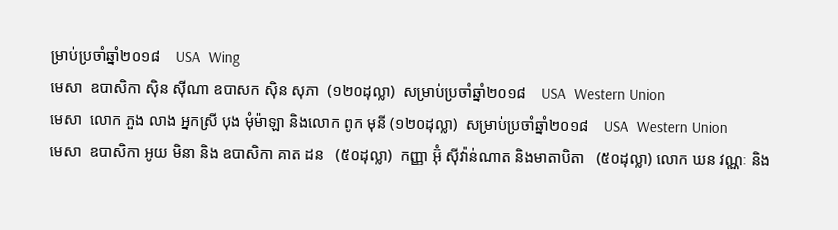ម្រាប់ប្រចាំឆ្នាំ២០១៨    USA  Wing
មេសា  ឧបាសិកា ស៊ិន ស៊ីណា ឧបាសក ស៊ិន សុភា  (១២០ដុល្លា)  សម្រាប់ប្រចាំឆ្នាំ២០១៨    USA  Western Union
មេសា  លោក ភួង លាង អ្នកស្រី បុង មុំម៉ាឡា និងលោក ពូក មុនី (១២០ដុល្លា)  សម្រាប់ប្រចាំឆ្នាំ២០១៨    USA  Western Union
មេសា  ឧបាសិកា អូយ មិនា និង ឧបាសិកា គាត ដន   (៥០ដុល្លា)  កញ្ញា អ៊ុំ ស៊ីវ៉ាន់ណាត និងមាតាបិតា   (៥០ដុល្លា) លោក ឃន វណ្ណៈ និង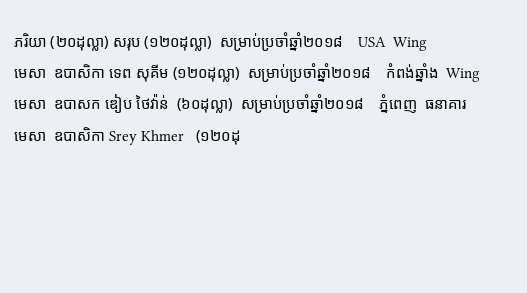ភរិយា (២០ដុល្លា) សរុប (១២០ដុល្លា)  សម្រាប់ប្រចាំឆ្នាំ២០១៨    USA  Wing
មេសា  ឧបាសិកា ទេព សុគីម (១២០ដុល្លា)  សម្រាប់ប្រចាំឆ្នាំ២០១៨    កំពង់ឆ្នាំង  Wing
មេសា  ឧបាសក ឌៀប ថៃវ៉ាន់  (៦០ដុល្លា)  សម្រាប់ប្រចាំឆ្នាំ២០១៨    ភ្នំពេញ  ធនាគារ
មេសា  ឧបាសិកា Srey Khmer   (១២០ដុ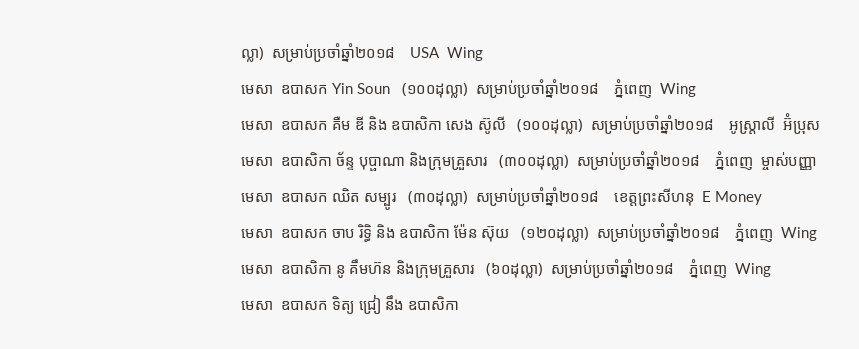ល្លា)  សម្រាប់ប្រចាំឆ្នាំ២០១៨    USA  Wing
មេសា  ឧបាសក Yin Soun   (១០០ដុល្លា)  សម្រាប់ប្រចាំឆ្នាំ២០១៨    ភ្នំពេញ  Wing
មេសា  ឧបាសក គឺម ឌី និង ឧបាសិកា សេង ស៊ូលី   (១០០ដុល្លា)  សម្រាប់ប្រចាំឆ្នាំ២០១៨    អូស្ត្រាលី  អ៊ំប្រុស
មេសា  ឧបាសិកា ច័ន្ទ បុប្ផាណា និងក្រុមគ្រួសារ   (៣០០ដុល្លា)  សម្រាប់ប្រចាំឆ្នាំ២០១៨    ភ្នំពេញ  ម្ចាស់បញ្ញា
មេសា  ឧបាសក ឈិត សម្បូរ   (៣០ដុល្លា)  សម្រាប់ប្រចាំឆ្នាំ២០១៨    ខេត្តព្រះសីហនុ  E Money
មេសា  ឧបាសក ចាប រិទ្ធិ និង ឧបាសិកា ម៉ែន ស៊ុយ   (១២០ដុល្លា)  សម្រាប់ប្រចាំឆ្នាំ២០១៨    ភ្នំពេញ  Wing
មេសា  ឧបាសិកា នូ គឹមហ៊ន និងក្រុមគ្រួសារ   (៦០ដុល្លា)  សម្រាប់ប្រចាំឆ្នាំ២០១៨    ភ្នំពេញ  Wing
មេសា  ឧបាសក ទិត្យ ជ្រៀ នឹង ឧបាសិកា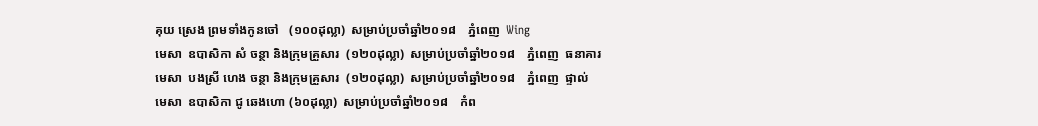គុយ ស្រេង ព្រមទាំងកូនចៅ   (១០០ដុល្លា)  សម្រាប់ប្រចាំឆ្នាំ២០១៨    ភ្នំពេញ  Wing
មេសា  ឧបាសិកា សំ ចន្ថា និងក្រុមគ្រួសារ  (១២០ដុល្លា)  សម្រាប់ប្រចាំឆ្នាំ២០១៨    ភ្នំពេញ  ធនាគារ
មេសា  បងស្រី ហេង ចន្ថា និងក្រុមគ្រួសារ  (១២០ដុល្លា)  សម្រាប់ប្រចាំឆ្នាំ២០១៨    ភ្នំពេញ  ផ្ទាល់
មេសា  ឧបាសិកា ជូ ឆេងហោ (៦០ដុល្លា)  សម្រាប់ប្រចាំឆ្នាំ២០១៨    កំព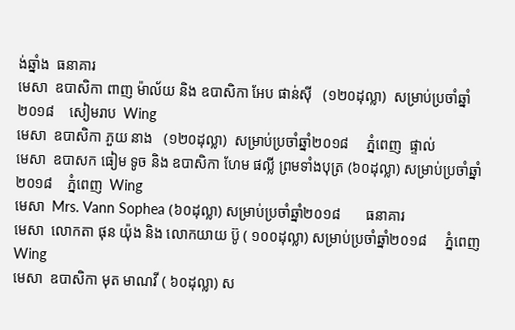ង់ឆ្នាំង  ធនាគារ
មេសា  ឧបាសិកា ពាញ ម៉ាល័យ និង ឧបាសិកា អែប ផាន់ស៊ី   (១២០ដុល្លា)  សម្រាប់ប្រចាំឆ្នាំ២០១៨    សៀមរាប  Wing
មេសា  ឧបាសិកា ភួយ នាង   (១២០ដុល្លា)  សម្រាប់ប្រចាំឆ្នាំ២០១៨     ភ្នំពេញ  ផ្ទាល់
មេសា  ឧបាសក ធៀម ទូច និង ឧបាសិកា ហែម ផល្លី ព្រមទាំងបុត្រ (៦០ដុល្លា) សម្រាប់ប្រចាំឆ្នាំ២០១៨    ភ្នំពេញ  Wing
មេសា  Mrs. Vann Sophea (៦០ដុល្លា) សម្រាប់ប្រចាំឆ្នាំ២០១៨       ធនាគារ
មេសា  លោកតា ផុន យ៉ុង និង លោកយាយ ប៊ូ ( ១០០ដុល្លា) សម្រាប់ប្រចាំឆ្នាំ២០១៨     ភ្នំពេញ  Wing
មេសា  ឧបាសិកា មុត មាណវី ( ៦០ដុល្លា) ស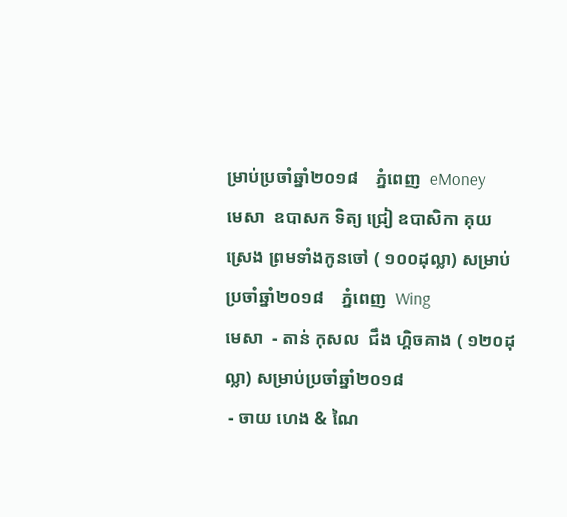ម្រាប់ប្រចាំឆ្នាំ២០១៨    ភ្នំពេញ  eMoney
មេសា  ឧបាសក ទិត្យ ជ្រៀ ឧបាសិកា គុយ ស្រេង ព្រមទាំងកូនចៅ ( ១០០ដុល្លា) សម្រាប់ប្រចាំឆ្នាំ២០១៨    ភ្នំពេញ  Wing
មេសា  - តាន់ កុសល  ជឹង ហ្គិចគាង ( ១២០ដុល្លា) សម្រាប់ប្រចាំឆ្នាំ២០១៨
 - ចាយ ហេង & ណៃ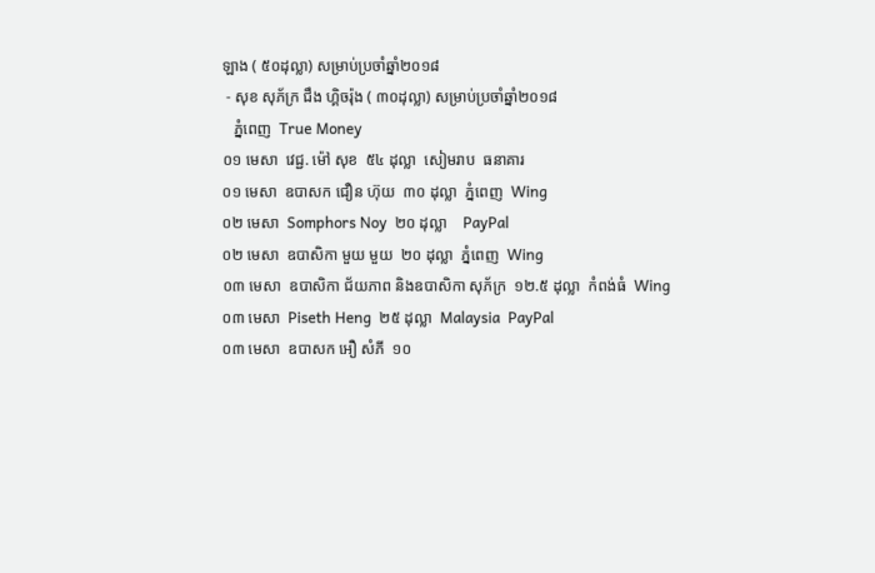ឡាង ( ៥០ដុល្លា) សម្រាប់ប្រចាំឆ្នាំ២០១៨
 - សុខ សុភ័ក្រ ជឹង ហ្គិចរ៉ុង ( ៣០ដុល្លា) សម្រាប់ប្រចាំឆ្នាំ២០១៨
   ភ្នំពេញ  True Money
០១ មេសា  វេជ្ជ. ម៉ៅ សុខ  ៥៤ ដុល្លា  សៀមរាប  ធនាគារ
០១ មេសា  ឧបាសក ជឿន ហ៊ុយ  ៣០ ដុល្លា  ភ្នំពេញ  Wing
០២ មេសា  Somphors Noy  ២០ ដុល្លា    PayPal
០២ មេសា  ឧបាសិកា មួយ មួយ  ២០ ដុល្លា  ភ្នំពេញ  Wing
០៣ មេសា  ឧបាសិកា ជ័យភាព និងឧបាសិកា សុភ័ក្រ  ១២.៥ ដុល្លា  កំពង់ធំ  Wing
០៣ មេសា  Piseth Heng  ២៥ ដុល្លា  Malaysia  PayPal
០៣ មេសា  ឧបាសក អឿ សំភី  ១០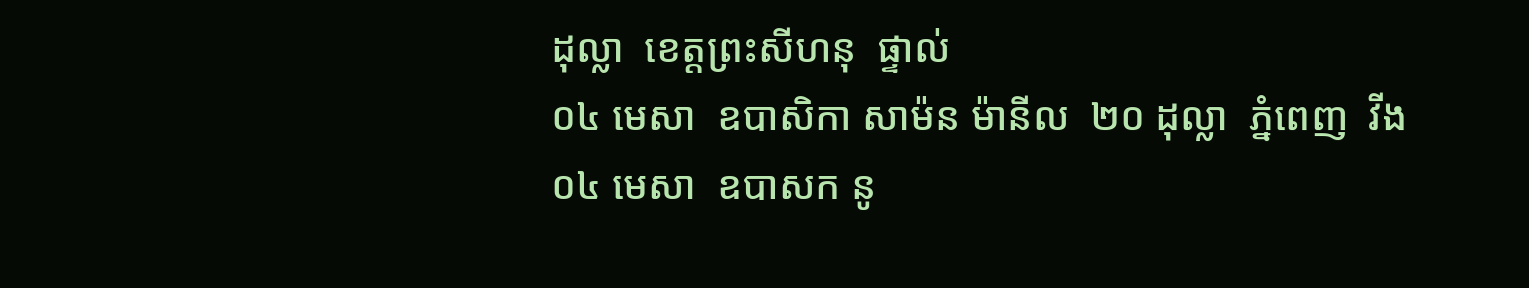ដុល្លា  ខេត្តព្រះសីហនុ  ផ្ទាល់
០៤ មេសា  ឧបាសិកា សាម៉ន ម៉ានីល  ២០ ដុល្លា  ភ្នំពេញ  វីង
០៤ មេសា  ឧបាសក នូ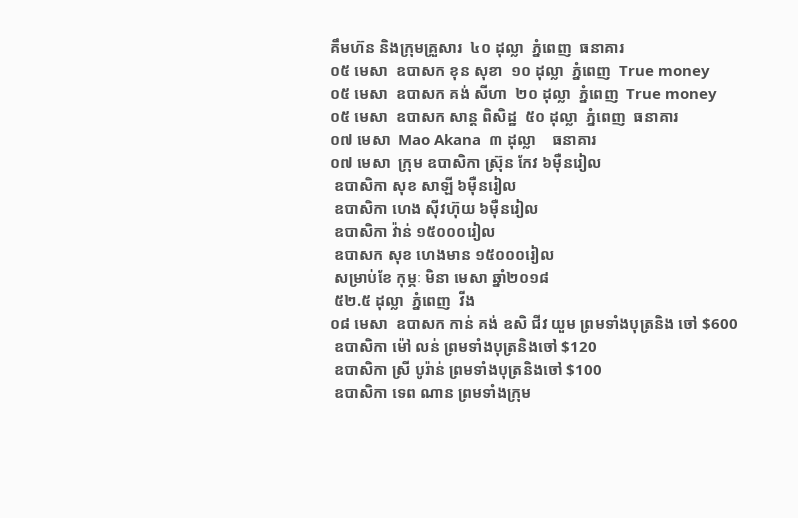គឹមហ៊ន និងក្រុមគ្រួសារ  ៤០ ដុល្លា  ភ្នំពេញ  ធនាគារ
០៥ មេសា  ឧបាសក ខុន សុខា  ១០ ដុល្លា  ភ្នំពេញ  True money
០៥ មេសា  ឧបាសក គង់ សីហា  ២០ ដុល្លា  ភ្នំពេញ  True money
០៥ មេសា  ឧបាសក សាន្ត ពិសិដ្ឋ  ៥០ ដុល្លា  ភ្នំពេញ  ធនាគារ
០៧ មេសា  Mao Akana  ៣ ដុល្លា    ធនាគារ
០៧ មេសា  ក្រុម ឧបាសិកា ស្រ៊ុន កែវ ៦ម៉ឺនរៀល
 ឧបាសិកា សុខ សាឡី ៦ម៉ឺនរៀល
 ឧបាសិកា ហេង ស៊ីវហ៊ុយ ៦ម៉ឺនរៀល
 ឧបាសិកា វ៉ាន់ ១៥០០០រៀល
 ឧបាសក សុខ ហេងមាន ១៥០០០រៀល
 សម្រាប់ខែ កុម្ភៈ មិនា មេសា ឆ្នាំ២០១៨
 ៥២.៥ ដុល្លា  ភ្នំពេញ  វីង
០៨ មេសា  ឧបាសក កាន់ គង់ ឧសិ ជីវ យួម ព្រមទាំងបុត្រនិង ចៅ $600
 ឧបាសិកា ម៉ៅ លន់ ព្រមទាំងបុត្រនិងចៅ $120
 ឧបាសិកា ស្រី បូរ៉ាន់ ព្រមទាំងបុត្រនិងចៅ $100
 ឧបាសិកា ទេព ណាន ព្រមទាំងក្រុម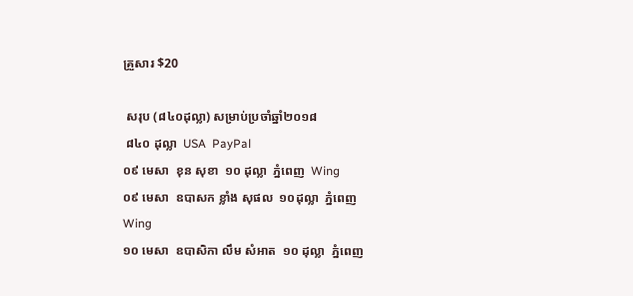គ្រួសារ $20

 សរុប (៨៤០ដុល្លា) សម្រាប់ប្រចាំឆ្នាំ២០១៨
 ៨៤០ ដុល្លា  USA  PayPal
០៩ មេសា  ខុន សុខា  ១០ ដុល្លា  ភ្នំពេញ  Wing
០៩ មេសា  ឧបាសក ខ្លាំង សុផល  ១០ដុល្លា  ភ្នំពេញ  Wing
១០ មេសា  ឧបាសិកា លឹម សំអាត  ១០ ដុល្លា  ភ្នំពេញ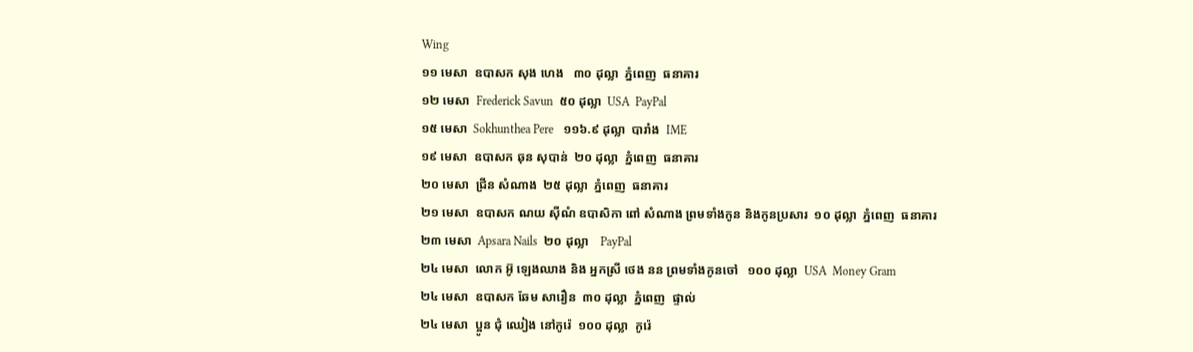Wing
១១ មេសា  ឧបាសក សុង ហេង   ៣០ ដុល្លា  ភ្នំពេញ  ធនាគារ
១២ មេសា  Frederick Savun  ៥០ ដុល្លា  USA  PayPal
១៥ មេសា  Sokhunthea Pere   ១១៦.៩ ដុល្លា  បារាំង  IME
១៩ មេសា  ឧបាសក ឆុន សុបាន់  ២០ ដុល្លា  ភ្នំពេញ  ធនាគារ
២០ មេសា  ជ្រីន សំណាង  ២៥ ដុល្លា  ភ្នំពេញ  ធនាគារ
២១ មេសា  ឧបាសក ណយ ស៊ីណំ ឧបាសិកា ពៅ សំណាង ព្រមទាំងកូន និងកូនប្រសារ  ១០ ដុល្លា  ភ្នំពេញ  ធនាគារ
២៣ មេសា  Apsara Nails  ២០ ដុល្លា    PayPal
២៤ មេសា  លោក អ៊ូ ឡេងឈាង និង អ្នកស្រី ថេង នន ព្រមទាំងកូនចៅ   ១០០ ដុល្លា  USA  Money Gram
២៤ មេសា  ឧបាសក ឆែម សារឿន  ៣០ ដុល្លា  ភ្នំពេញ  ផ្ទាល់
២៤ មេសា  ប្អូន ជុំ ឈៀង នៅកូរ៉េ  ១០០ ដុល្លា  កូរ៉េ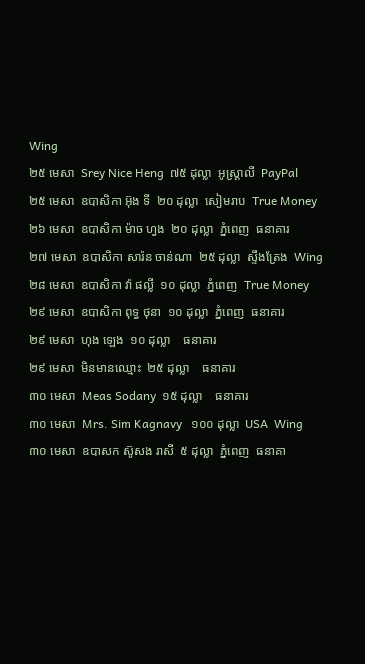Wing
២៥ មេសា  Srey Nice Heng  ៧៥ ដុល្លា  អូស្ត្រាលី  PayPal
២៥ មេសា  ឧបាសិកា អ៊ុង ទី  ២០ ដុល្លា  សៀមរាប  True Money
២៦ មេសា  ឧបាសិកា ម៉ាច ហ្វង  ២០ ដុល្លា  ភ្នំពេញ  ធនាគារ
២៧ មេសា  ឧបាសិកា សារ៉ន ចាន់ណា  ២៥ ដុល្លា  ស្ទឹងត្រែង  Wing
២៨ មេសា  ឧបាសិកា វ៉ា ផល្លី  ១០ ដុល្លា  ភ្នំពេញ  True Money
២៩ មេសា  ឧបាសិកា ពុទ្ធ ថុនា  ១០ ដុល្លា  ភ្នំពេញ  ធនាគារ
២៩ មេសា  ហុង ឡេង  ១០ ដុល្លា    ធនាគារ
២៩ មេសា  មិនមានឈ្មោះ  ២៥ ដុល្លា    ធនាគារ
៣០ មេសា  Meas Sodany  ១៥ ដុល្លា    ធនាគារ
៣០ មេសា  Mrs. Sim Kagnavy   ១០០ ដុល្លា  USA  Wing
៣០ មេសា  ឧបាសក ស៊ូសង រាសី  ៥ ដុល្លា  ភ្នំពេញ  ធនាគា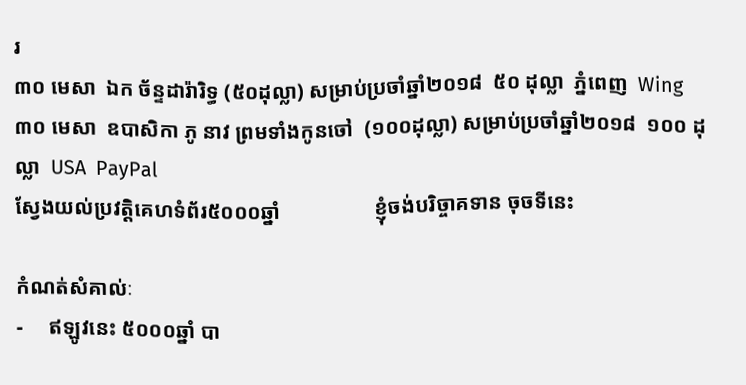រ
៣០ មេសា  ឯក ច័ន្ទដារ៉ារិទ្ធ (៥០ដុល្លា) សម្រាប់ប្រចាំឆ្នាំ២០១៨  ៥០ ដុល្លា  ភ្នំពេញ  Wing
៣០ មេសា  ឧបាសិកា ភូ នាវ ព្រមទាំងកូនចៅ  (១០០ដុល្លា) សម្រាប់ប្រចាំឆ្នាំ២០១៨  ១០០ ដុល្លា  USA  PayPal
ស្វែងយល់ប្រវត្តិគេហទំព័រ៥០០០ឆ្នាំ                  ខ្ញុំចង់បរិច្ចាគទាន ចុចទីនេះ

កំណត់សំគាល់ៈ
-     ឥឡូវនេះ ៥០០០ឆ្នាំ បា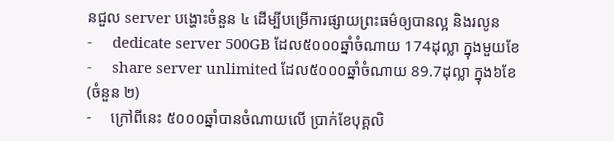នជួល server បង្ហោះចំនួន ៤ ដើម្បីបម្រើការផ្សាយព្រះធម៌ឲ្យបានល្អ និងរលូន
-     dedicate server 500GB ដែល៥០០០ឆ្នាំចំណាយ 174ដុល្លា ក្នុងមួយខែ
-     share server unlimited ដែល៥០០០ឆ្នាំចំណាយ 89.7ដុល្លា ក្នុង៦ខែ    (ចំនួន ២)
-     ក្រៅពីនេះ ៥០០០ឆ្នាំបានចំណាយលើ ប្រាក់ខែបុគ្គលិ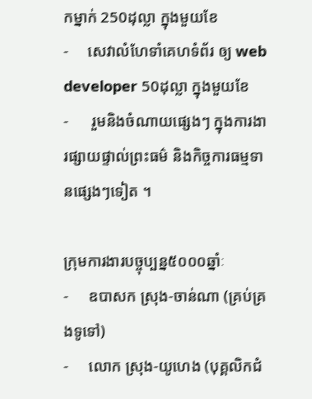កម្នាក់ 250ដុល្លា ក្នុងមួយខែ
-     សេវាលំហែទាំគេហទំព័រ ឲ្យ web developer 50ដុល្លា ក្នុងមួយខែ
-      រួមនិងចំណាយផ្សេងៗ ក្នុងការងារផ្សាយផ្ទាល់ព្រះធម៌ និងកិច្ចការធម្មទានផ្សេងៗទៀត ។

ក្រុមការងារបច្ចុប្បន្ន៥០០០ឆ្នាំៈ
-     ឧបាសក ស្រុង-ចាន់ណា (គ្រប់គ្រងទូទៅ)
-     លោក ស្រុង-យូហេង (បុគ្គលិកជំ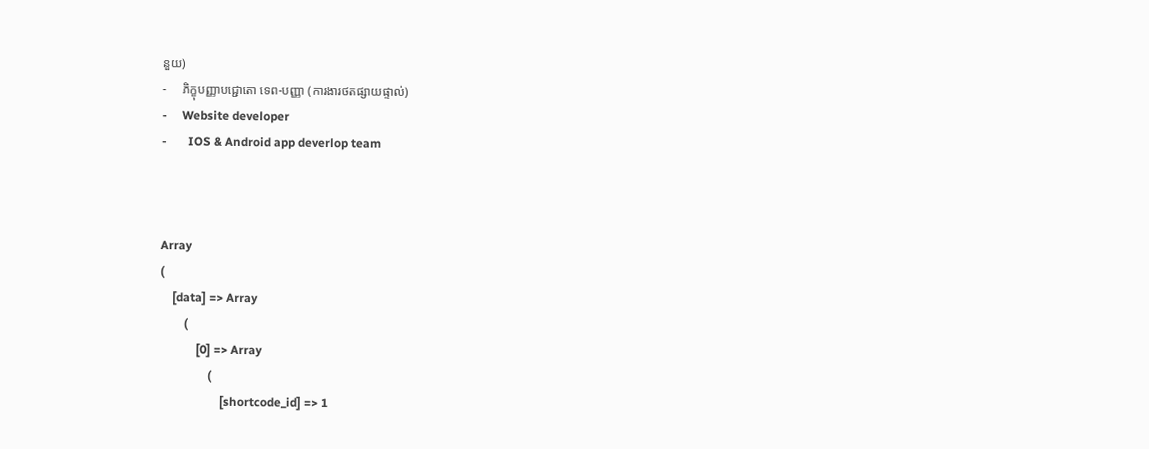នួយ)
-     ភិក្ខុបញ្ញាបជ្ជោតោ ទេព-បញ្ញា (ការងារថតផ្សាយផ្ទាល់)
-     Website developer
-       IOS & Android app deverlop team



Array
(
    [data] => Array
        (
            [0] => Array
                (
                    [shortcode_id] => 1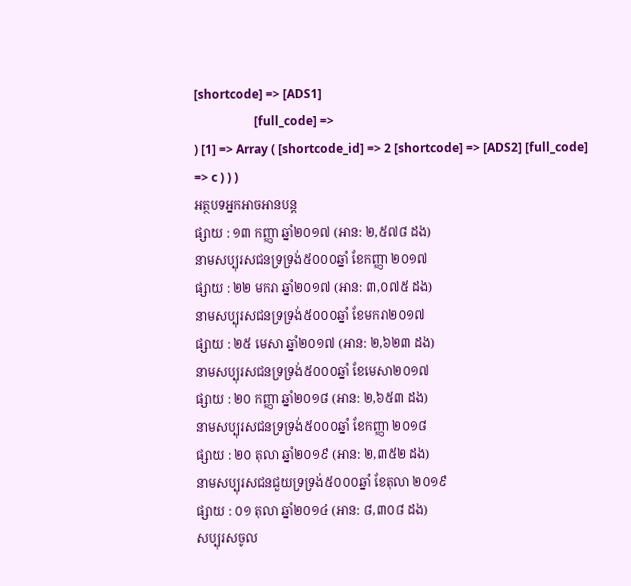[shortcode] => [ADS1]
                    [full_code] =>
) [1] => Array ( [shortcode_id] => 2 [shortcode] => [ADS2] [full_code] => c ) ) )
អត្ថបទអ្នកអាចអានបន្ត
ផ្សាយ : ១៣ កញ្ញា ឆ្នាំ២០១៧ (អាន: ២,៥៧៨ ដង)
នាមសប្បុរសជនទ្រទ្រង់៥០០០ឆ្នាំ ខែកញ្ញា ២០១៧
ផ្សាយ : ២២ មករា ឆ្នាំ២០១៧ (អាន: ៣,០៧៥ ដង)
នាមសប្បុរសជនទ្រទ្រង់៥០០០ឆ្នាំ ខែមករា២០១៧
ផ្សាយ : ២៥ មេសា ឆ្នាំ២០១៧ (អាន: ២,៦២៣ ដង)
នាមសប្បុរសជនទ្រទ្រង់៥០០០ឆ្នាំ ខែមេសា២០១៧
ផ្សាយ : ២០ កញ្ញា ឆ្នាំ២០១៨ (អាន: ២,៦៥៣ ដង)
នាមសប្បុរសជនទ្រទ្រង់៥០០០ឆ្នាំ ខែកញ្ញា ២០១៨
ផ្សាយ : ២០ តុលា ឆ្នាំ២០១៩ (អាន: ២,៣៥២ ដង)
នាមសប្បុរសជនជួយទ្រទ្រង់៥០០០ឆ្នាំ ខែតុលា ២០១៩
ផ្សាយ : ០១ តុលា ឆ្នាំ២០១៤ (អាន: ៨,៣០៨ ដង)
សប្បុរសចូល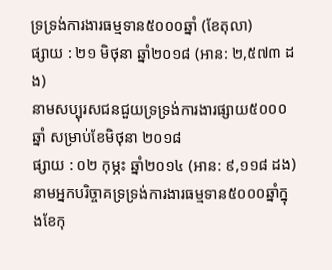ទ្រទ្រង់ការងារធម្មទាន៥០០០ឆ្នាំ (ខែតុលា)
ផ្សាយ : ២១ មិថុនា ឆ្នាំ២០១៨ (អាន: ២,៥៧៣ ដង)
នាមសប្បុរសជនជួយទ្រទ្រង់ការងារផ្សាយ៥០០០ឆ្នាំ សម្រាប់ខែមិថុនា ២០១៨
ផ្សាយ : ០២ កុម្ភះ ឆ្នាំ២០១៤ (អាន: ៩,១១៨ ដង)
នាមអ្នកបរិច្ចាគទ្រទ្រង់ការងារធម្មទាន៥០០០ឆ្នាំក្នុងខែកុ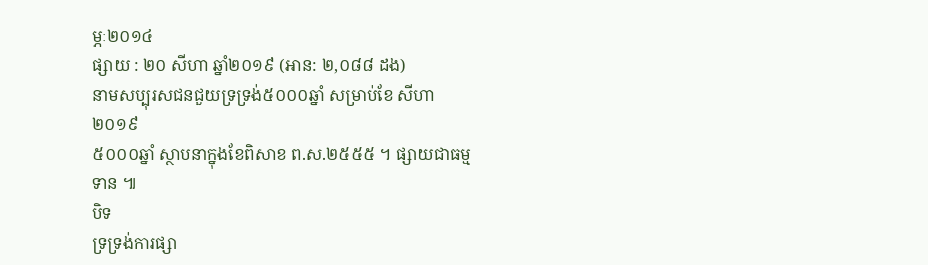ម្ភៈ២០១៤
ផ្សាយ : ២០ សីហា ឆ្នាំ២០១៩ (អាន: ២,០៨៨ ដង)
នាមសប្បុរសជនជួយទ្រទ្រង់៥០០០ឆ្នាំ សម្រាប់ខែ សីហា ២០១៩
៥០០០ឆ្នាំ ស្ថាបនាក្នុងខែពិសាខ ព.ស.២៥៥៥ ។ ផ្សាយជាធម្មទាន ៕
បិទ
ទ្រទ្រង់ការផ្សា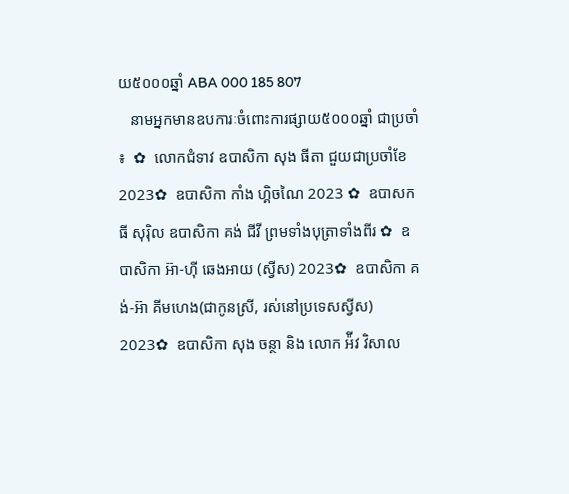យ៥០០០ឆ្នាំ ABA 000 185 807
   នាមអ្នកមានឧបការៈចំពោះការផ្សាយ៥០០០ឆ្នាំ ជាប្រចាំ ៖  ✿  លោកជំទាវ ឧបាសិកា សុង ធីតា ជួយជាប្រចាំខែ 2023✿  ឧបាសិកា កាំង ហ្គិចណៃ 2023 ✿  ឧបាសក ធី សុរ៉ិល ឧបាសិកា គង់ ជីវី ព្រមទាំងបុត្រាទាំងពីរ ✿  ឧបាសិកា អ៊ា-ហុី ឆេងអាយ (ស្វីស) 2023✿  ឧបាសិកា គង់-អ៊ា គីមហេង(ជាកូនស្រី, រស់នៅប្រទេសស្វីស) 2023✿  ឧបាសិកា សុង ចន្ថា និង លោក អ៉ីវ វិសាល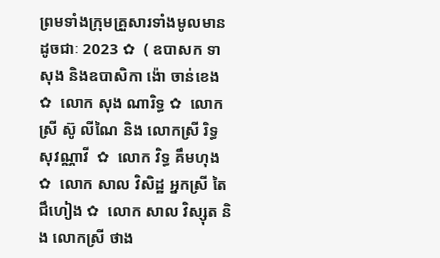ព្រមទាំងក្រុមគ្រួសារទាំងមូលមានដូចជាៈ 2023 ✿  ( ឧបាសក ទា សុង និងឧបាសិកា ង៉ោ ចាន់ខេង ✿  លោក សុង ណារិទ្ធ ✿  លោកស្រី ស៊ូ លីណៃ និង លោកស្រី រិទ្ធ សុវណ្ណាវី  ✿  លោក វិទ្ធ គឹមហុង ✿  លោក សាល វិសិដ្ឋ អ្នកស្រី តៃ ជឹហៀង ✿  លោក សាល វិស្សុត និង លោកស្រី ថាង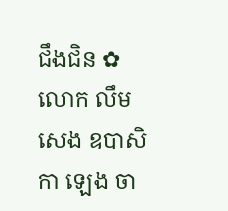ជឹងជិន ✿  លោក លឹម សេង ឧបាសិកា ឡេង ចា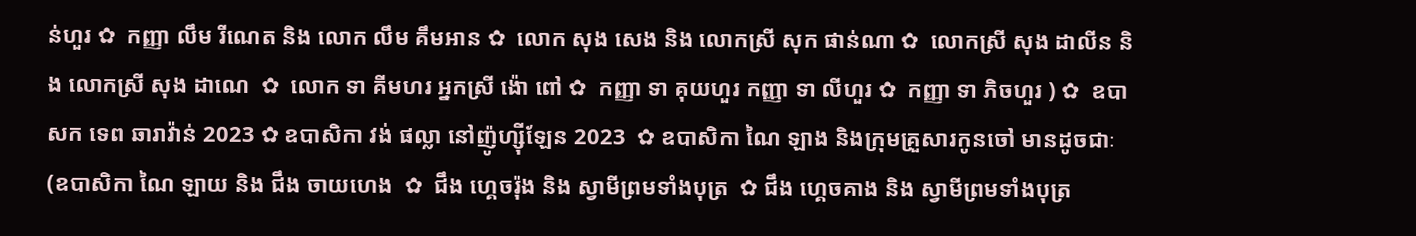ន់ហួរ ✿  កញ្ញា លឹម រីណេត និង លោក លឹម គឹមអាន ✿  លោក សុង សេង និង លោកស្រី សុក ផាន់ណា ✿  លោកស្រី សុង ដាលីន និង លោកស្រី សុង ដាណេ  ✿  លោក ទា គីមហរ អ្នកស្រី ង៉ោ ពៅ ✿  កញ្ញា ទា គុយហួរ កញ្ញា ទា លីហួរ ✿  កញ្ញា ទា ភិចហួរ ) ✿  ឧបាសក ទេព ឆារាវ៉ាន់ 2023 ✿ ឧបាសិកា វង់ ផល្លា នៅញ៉ូហ្ស៊ីឡែន 2023  ✿ ឧបាសិកា ណៃ ឡាង និងក្រុមគ្រួសារកូនចៅ មានដូចជាៈ (ឧបាសិកា ណៃ ឡាយ និង ជឹង ចាយហេង  ✿  ជឹង ហ្គេចរ៉ុង និង ស្វាមីព្រមទាំងបុត្រ  ✿ ជឹង ហ្គេចគាង និង ស្វាមីព្រមទាំងបុត្រ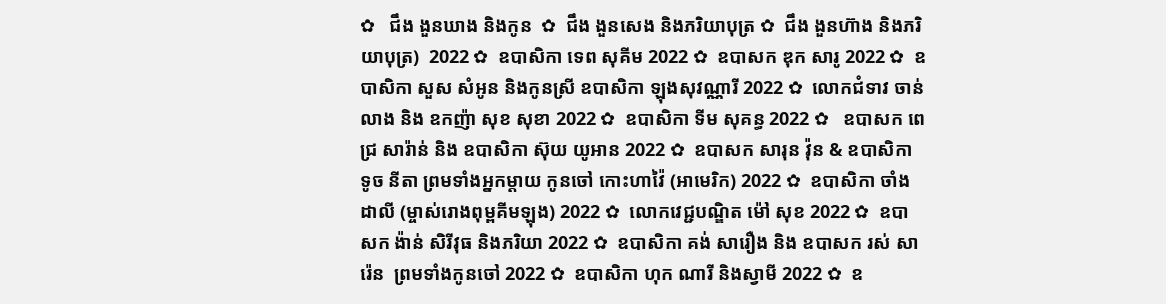✿   ជឹង ងួនឃាង និងកូន  ✿  ជឹង ងួនសេង និងភរិយាបុត្រ ✿  ជឹង ងួនហ៊ាង និងភរិយាបុត្រ)  2022 ✿  ឧបាសិកា ទេព សុគីម 2022 ✿  ឧបាសក ឌុក សារូ 2022 ✿  ឧបាសិកា សួស សំអូន និងកូនស្រី ឧបាសិកា ឡុងសុវណ្ណារី 2022 ✿  លោកជំទាវ ចាន់ លាង និង ឧកញ៉ា សុខ សុខា 2022 ✿  ឧបាសិកា ទីម សុគន្ធ 2022 ✿   ឧបាសក ពេជ្រ សារ៉ាន់ និង ឧបាសិកា ស៊ុយ យូអាន 2022 ✿  ឧបាសក សារុន វ៉ុន & ឧបាសិកា ទូច នីតា ព្រមទាំងអ្នកម្តាយ កូនចៅ កោះហាវ៉ៃ (អាមេរិក) 2022 ✿  ឧបាសិកា ចាំង ដាលី (ម្ចាស់រោងពុម្ពគីមឡុង) 2022 ✿  លោកវេជ្ជបណ្ឌិត ម៉ៅ សុខ 2022 ✿  ឧបាសក ង៉ាន់ សិរីវុធ និងភរិយា 2022 ✿  ឧបាសិកា គង់ សារឿង និង ឧបាសក រស់ សារ៉េន  ព្រមទាំងកូនចៅ 2022 ✿  ឧបាសិកា ហុក ណារី និងស្វាមី 2022 ✿  ឧ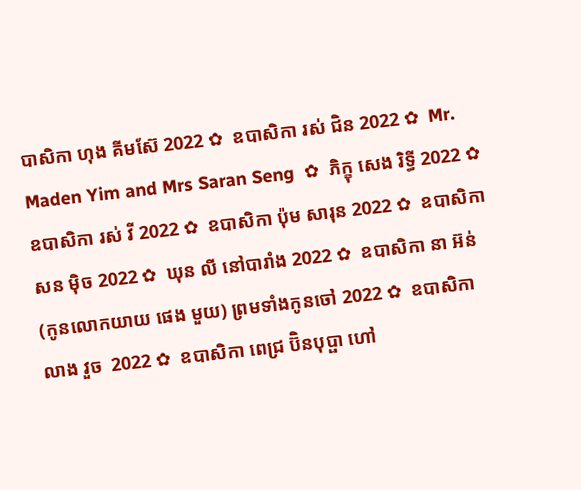បាសិកា ហុង គីមស៊ែ 2022 ✿  ឧបាសិកា រស់ ជិន 2022 ✿  Mr. Maden Yim and Mrs Saran Seng  ✿  ភិក្ខុ សេង រិទ្ធី 2022 ✿  ឧបាសិកា រស់ វី 2022 ✿  ឧបាសិកា ប៉ុម សារុន 2022 ✿  ឧបាសិកា សន ម៉ិច 2022 ✿  ឃុន លី នៅបារាំង 2022 ✿  ឧបាសិកា នា អ៊ន់ (កូនលោកយាយ ផេង មួយ) ព្រមទាំងកូនចៅ 2022 ✿  ឧបាសិកា លាង វួច  2022 ✿  ឧបាសិកា ពេជ្រ ប៊ិនបុប្ផា ហៅ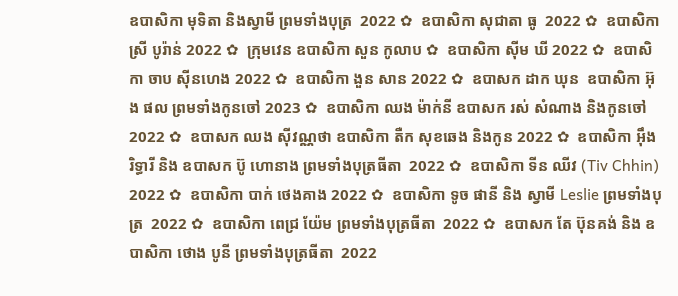ឧបាសិកា មុទិតា និងស្វាមី ព្រមទាំងបុត្រ  2022 ✿  ឧបាសិកា សុជាតា ធូ  2022 ✿  ឧបាសិកា ស្រី បូរ៉ាន់ 2022 ✿  ក្រុមវេន ឧបាសិកា សួន កូលាប ✿  ឧបាសិកា ស៊ីម ឃី 2022 ✿  ឧបាសិកា ចាប ស៊ីនហេង 2022 ✿  ឧបាសិកា ងួន សាន 2022 ✿  ឧបាសក ដាក ឃុន  ឧបាសិកា អ៊ុង ផល ព្រមទាំងកូនចៅ 2023 ✿  ឧបាសិកា ឈង ម៉ាក់នី ឧបាសក រស់ សំណាង និងកូនចៅ  2022 ✿  ឧបាសក ឈង សុីវណ្ណថា ឧបាសិកា តឺក សុខឆេង និងកូន 2022 ✿  ឧបាសិកា អុឹង រិទ្ធារី និង ឧបាសក ប៊ូ ហោនាង ព្រមទាំងបុត្រធីតា  2022 ✿  ឧបាសិកា ទីន ឈីវ (Tiv Chhin)  2022 ✿  ឧបាសិកា បាក់ ថេងគាង 2022 ✿  ឧបាសិកា ទូច ផានី និង ស្វាមី Leslie ព្រមទាំងបុត្រ  2022 ✿  ឧបាសិកា ពេជ្រ យ៉ែម ព្រមទាំងបុត្រធីតា  2022 ✿  ឧបាសក តែ ប៊ុនគង់ និង ឧបាសិកា ថោង បូនី ព្រមទាំងបុត្រធីតា  2022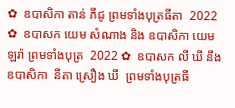✿  ឧបាសិកា តាន់ ភីជូ ព្រមទាំងបុត្រធីតា  2022 ✿  ឧបាសក យេម សំណាង និង ឧបាសិកា យេម ឡរ៉ា ព្រមទាំងបុត្រ  2022 ✿  ឧបាសក លី ឃី នឹង ឧបាសិកា  នីតា ស្រឿង ឃី  ព្រមទាំងបុត្រធី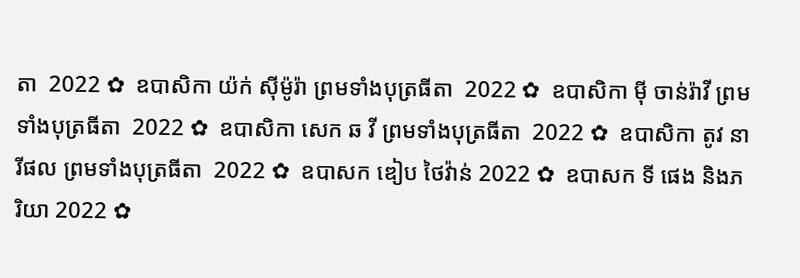តា  2022 ✿  ឧបាសិកា យ៉ក់ សុីម៉ូរ៉ា ព្រមទាំងបុត្រធីតា  2022 ✿  ឧបាសិកា មុី ចាន់រ៉ាវី ព្រមទាំងបុត្រធីតា  2022 ✿  ឧបាសិកា សេក ឆ វី ព្រមទាំងបុត្រធីតា  2022 ✿  ឧបាសិកា តូវ នារីផល ព្រមទាំងបុត្រធីតា  2022 ✿  ឧបាសក ឌៀប ថៃវ៉ាន់ 2022 ✿  ឧបាសក ទី ផេង និងភរិយា 2022 ✿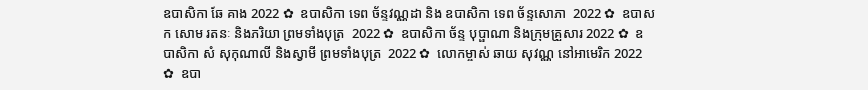ឧបាសិកា ឆែ គាង 2022 ✿  ឧបាសិកា ទេព ច័ន្ទវណ្ណដា និង ឧបាសិកា ទេព ច័ន្ទសោភា  2022 ✿  ឧបាសក សោម រតនៈ និងភរិយា ព្រមទាំងបុត្រ  2022 ✿  ឧបាសិកា ច័ន្ទ បុប្ផាណា និងក្រុមគ្រួសារ 2022 ✿  ឧបាសិកា សំ សុកុណាលី និងស្វាមី ព្រមទាំងបុត្រ  2022 ✿  លោកម្ចាស់ ឆាយ សុវណ្ណ នៅអាមេរិក 2022 ✿  ឧបា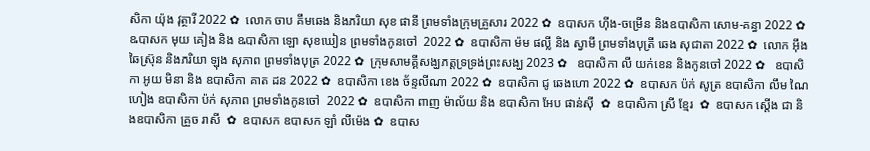សិកា យ៉ុង វុត្ថារី 2022 ✿  លោក ចាប គឹមឆេង និងភរិយា សុខ ផានី ព្រមទាំងក្រុមគ្រួសារ 2022 ✿  ឧបាសក ហ៊ីង-ចម្រើន និងឧបាសិកា សោម-គន្ធា 2022 ✿  ឩបាសក មុយ គៀង និង ឩបាសិកា ឡោ សុខឃៀន ព្រមទាំងកូនចៅ  2022 ✿  ឧបាសិកា ម៉ម ផល្លី និង ស្វាមី ព្រមទាំងបុត្រី ឆេង សុជាតា 2022 ✿  លោក អ៊ឹង ឆៃស្រ៊ុន និងភរិយា ឡុង សុភាព ព្រមទាំងបុត្រ 2022 ✿  ក្រុមសាមគ្គីសង្ឃភត្តទ្រទ្រង់ព្រះសង្ឃ 2023 ✿   ឧបាសិកា លី យក់ខេន និងកូនចៅ 2022 ✿   ឧបាសិកា អូយ មិនា និង ឧបាសិកា គាត ដន 2022 ✿  ឧបាសិកា ខេង ច័ន្ទលីណា 2022 ✿  ឧបាសិកា ជូ ឆេងហោ 2022 ✿  ឧបាសក ប៉ក់ សូត្រ ឧបាសិកា លឹម ណៃហៀង ឧបាសិកា ប៉ក់ សុភាព ព្រមទាំងកូនចៅ  2022 ✿  ឧបាសិកា ពាញ ម៉ាល័យ និង ឧបាសិកា អែប ផាន់ស៊ី  ✿  ឧបាសិកា ស្រី ខ្មែរ  ✿  ឧបាសក ស្តើង ជា និងឧបាសិកា គ្រួច រាសី  ✿  ឧបាសក ឧបាសក ឡាំ លីម៉េង ✿  ឧបាស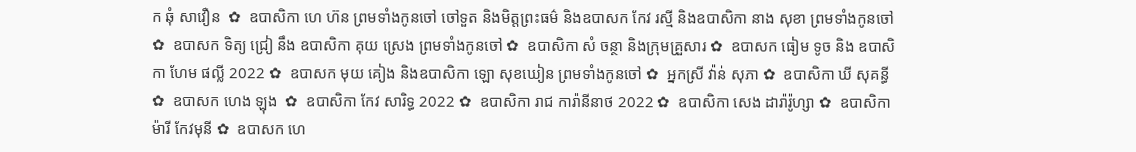ក ឆុំ សាវឿន  ✿  ឧបាសិកា ហេ ហ៊ន ព្រមទាំងកូនចៅ ចៅទួត និងមិត្តព្រះធម៌ និងឧបាសក កែវ រស្មី និងឧបាសិកា នាង សុខា ព្រមទាំងកូនចៅ ✿  ឧបាសក ទិត្យ ជ្រៀ នឹង ឧបាសិកា គុយ ស្រេង ព្រមទាំងកូនចៅ ✿  ឧបាសិកា សំ ចន្ថា និងក្រុមគ្រួសារ ✿  ឧបាសក ធៀម ទូច និង ឧបាសិកា ហែម ផល្លី 2022 ✿  ឧបាសក មុយ គៀង និងឧបាសិកា ឡោ សុខឃៀន ព្រមទាំងកូនចៅ ✿  អ្នកស្រី វ៉ាន់ សុភា ✿  ឧបាសិកា ឃី សុគន្ធី ✿  ឧបាសក ហេង ឡុង  ✿  ឧបាសិកា កែវ សារិទ្ធ 2022 ✿  ឧបាសិកា រាជ ការ៉ានីនាថ 2022 ✿  ឧបាសិកា សេង ដារ៉ារ៉ូហ្សា ✿  ឧបាសិកា ម៉ារី កែវមុនី ✿  ឧបាសក ហេ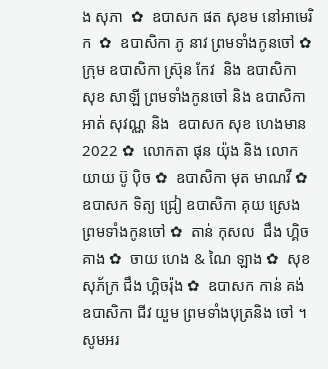ង សុភា  ✿  ឧបាសក ផត សុខម នៅអាមេរិក  ✿  ឧបាសិកា ភូ នាវ ព្រមទាំងកូនចៅ ✿  ក្រុម ឧបាសិកា ស្រ៊ុន កែវ  និង ឧបាសិកា សុខ សាឡី ព្រមទាំងកូនចៅ និង ឧបាសិកា អាត់ សុវណ្ណ និង  ឧបាសក សុខ ហេងមាន 2022 ✿  លោកតា ផុន យ៉ុង និង លោកយាយ ប៊ូ ប៉ិច ✿  ឧបាសិកា មុត មាណវី ✿  ឧបាសក ទិត្យ ជ្រៀ ឧបាសិកា គុយ ស្រេង ព្រមទាំងកូនចៅ ✿  តាន់ កុសល  ជឹង ហ្គិចគាង ✿  ចាយ ហេង & ណៃ ឡាង ✿  សុខ សុភ័ក្រ ជឹង ហ្គិចរ៉ុង ✿  ឧបាសក កាន់ គង់ ឧបាសិកា ជីវ យួម ព្រមទាំងបុត្រនិង ចៅ ។  សូមអរ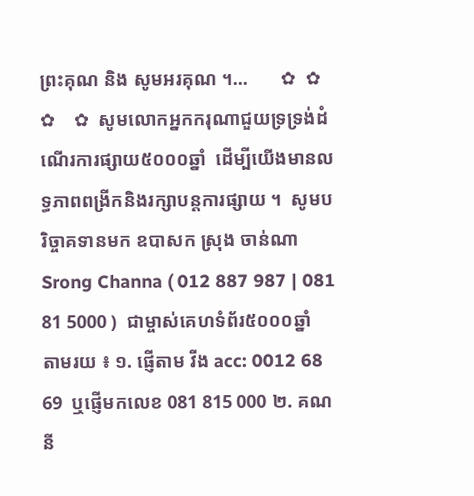ព្រះគុណ និង សូមអរគុណ ។...       ✿  ✿  ✿    ✿  សូមលោកអ្នកករុណាជួយទ្រទ្រង់ដំណើរការផ្សាយ៥០០០ឆ្នាំ  ដើម្បីយើងមានលទ្ធភាពពង្រីកនិងរក្សាបន្តការផ្សាយ ។  សូមបរិច្ចាគទានមក ឧបាសក ស្រុង ចាន់ណា Srong Channa ( 012 887 987 | 081 81 5000 )  ជាម្ចាស់គេហទំព័រ៥០០០ឆ្នាំ   តាមរយ ៖ ១. ផ្ញើតាម វីង acc: 0012 68 69  ឬផ្ញើមកលេខ 081 815 000 ២. គណនី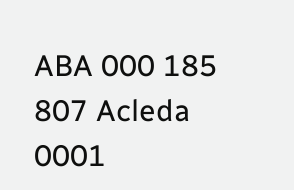ABA 000 185 807 Acleda 0001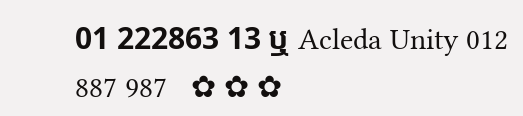01 222863 13 ឬ Acleda Unity 012 887 987   ✿ ✿ ✿